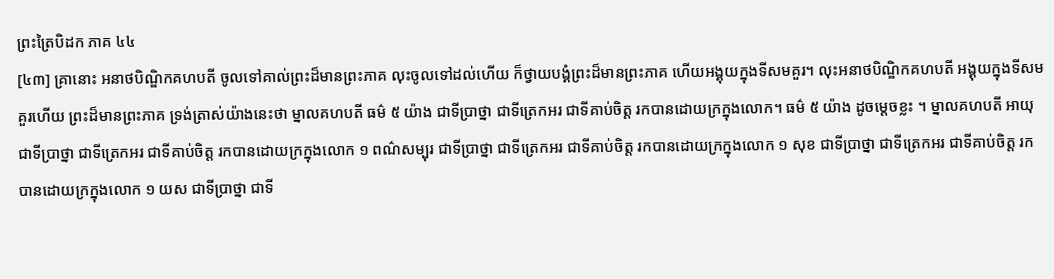ព្រះត្រៃបិដក ភាគ ៤៤
[៤៣] គ្រានោះ អនាថបិណ្ឌិកគហបតី ចូលទៅគាល់ព្រះដ៏មានព្រះភាគ លុះចូលទៅដល់ហើយ ក៏ថ្វាយបង្គំព្រះដ៏មានព្រះភាគ ហើយអង្គុយក្នុងទីសមគួរ។ លុះអនាថបិណ្ឌិកគហបតី អង្គុយក្នុងទីសមគួរហើយ ព្រះដ៏មានព្រះភាគ ទ្រង់ត្រាស់យ៉ាងនេះថា ម្នាលគហបតី ធម៌ ៥ យ៉ាង ជាទីប្រាថ្នា ជាទីត្រេកអរ ជាទីគាប់ចិត្ត រកបានដោយក្រក្នុងលោក។ ធម៌ ៥ យ៉ាង ដូចម្តេចខ្លះ ។ ម្នាលគហបតី អាយុ ជាទីប្រាថ្នា ជាទីត្រេកអរ ជាទីគាប់ចិត្ត រកបានដោយក្រក្នុងលោក ១ ពណ៌សម្បុរ ជាទីប្រាថ្នា ជាទីត្រេកអរ ជាទីគាប់ចិត្ត រកបានដោយក្រក្នុងលោក ១ សុខ ជាទីប្រាថ្នា ជាទីត្រេកអរ ជាទីគាប់ចិត្ត រកបានដោយក្រក្នុងលោក ១ យស ជាទីប្រាថ្នា ជាទី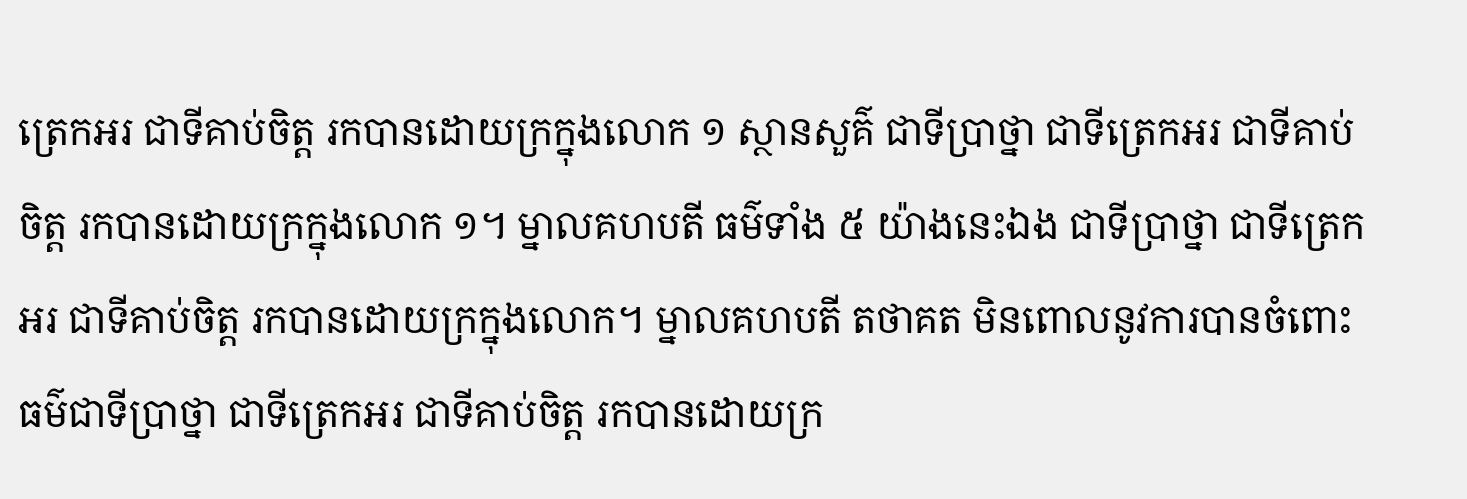ត្រេកអរ ជាទីគាប់ចិត្ត រកបានដោយក្រក្នុងលោក ១ ស្ថានសួគ៌ ជាទីប្រាថ្នា ជាទីត្រេកអរ ជាទីគាប់ចិត្ត រកបានដោយក្រក្នុងលោក ១។ ម្នាលគហបតី ធម៌ទាំង ៥ យ៉ាងនេះឯង ជាទីប្រាថ្នា ជាទីត្រេកអរ ជាទីគាប់ចិត្ត រកបានដោយក្រក្នុងលោក។ ម្នាលគហបតី តថាគត មិនពោលនូវការបានចំពោះធម៌ជាទីប្រាថ្នា ជាទីត្រេកអរ ជាទីគាប់ចិត្ត រកបានដោយក្រ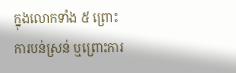ក្នុងលោកទាំង ៥ ព្រោះការបន់ស្រន់ ឬព្រោះការ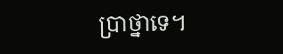ប្រាថ្នាទេ។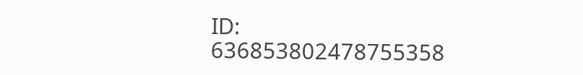ID: 636853802478755358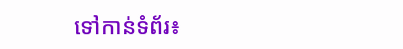ទៅកាន់ទំព័រ៖